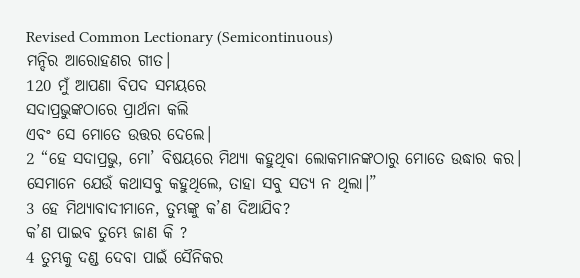Revised Common Lectionary (Semicontinuous)
ମନ୍ଦିର ଆରୋହଣର ଗୀତ।
120 ମୁଁ ଆପଣା ବିପଦ ସମୟରେ
ସଦାପ୍ରଭୁଙ୍କଠାରେ ପ୍ରାର୍ଥନା କଲି
ଏବଂ ସେ ମୋତେ ଉତ୍ତର ଦେଲେ।
2 “ହେ ସଦାପ୍ରଭୁ, ମୋ’ ବିଷୟରେ ମିଥ୍ୟା କହୁଥିବା ଲୋକମାନଙ୍କଠାରୁ ମୋତେ ଉଦ୍ଧାର କର।
ସେମାନେ ଯେଉଁ କଥାସବୁ କହୁଥିଲେ, ତାହା ସବୁ ସତ୍ୟ ନ ଥିଲା।”
3 ହେ ମିଥ୍ୟାବାଦୀମାନେ, ତୁମ୍ଭଙ୍କୁ କ’ଣ ଦିଆଯିବ?
କ’ଣ ପାଇବ ତୁମ୍ଭେ ଜାଣ କି ?
4 ତୁମ୍ଭକୁ ଦଣ୍ଡ ଦେବା ପାଇଁ ସୈନିକର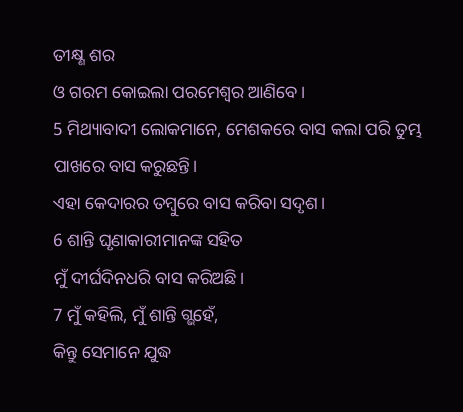ତୀକ୍ଷ୍ଣ ଶର
ଓ ଗରମ କୋଇଲା ପରମେଶ୍ୱର ଆଣିବେ।
5 ମିଥ୍ୟାବାଦୀ ଲୋକମାନେ, ମେଶକରେ ବାସ କଲା ପରି ତୁମ୍ଭ ପାଖରେ ବାସ କରୁଛନ୍ତି।
ଏହା କେଦାରର ତମ୍ବୁରେ ବାସ କରିବା ସଦୃଶ।
6 ଶାନ୍ତି ଘୃଣାକାରୀମାନଙ୍କ ସହିତ
ମୁଁ ଦୀର୍ଘଦିନଧରି ବାସ କରିଅଛି।
7 ମୁଁ କହିଲି, ମୁଁ ଶାନ୍ତି ଗ୍ଭହେଁ,
କିନ୍ତୁ ସେମାନେ ଯୁଦ୍ଧ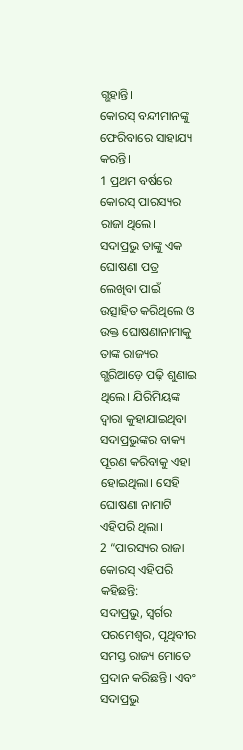ଗ୍ଭହାନ୍ତି।
କୋରସ୍ ବନ୍ଦୀମାନଙ୍କୁ ଫେରିବାରେ ସାହାଯ୍ୟ କରନ୍ତି।
1 ପ୍ରଥମ ବର୍ଷରେ କୋରସ୍ ପାରସ୍ୟର ରାଜା ଥିଲେ। ସଦାପ୍ରଭୁ ତାଙ୍କୁ ଏକ ଘୋଷଣା ପତ୍ର ଲେଖିବା ପାଇଁ ଉତ୍ସାହିତ କରିଥିଲେ ଓ ଉକ୍ତ ଘୋଷଣାନାମାକୁ ତାଙ୍କ ରାଜ୍ୟର ଗ୍ଭରିଆଡ଼େ ପଢ଼ି ଶୁଣାଇ ଥିଲେ। ଯିରିମିୟଙ୍କ ଦ୍ୱାରା କୁହାଯାଇଥିବା ସଦାପ୍ରଭୁଙ୍କର ବାକ୍ୟ ପୂରଣ କରିବାକୁ ଏହା ହୋଇଥିଲା। ସେହି ଘୋଷଣା ନାମାଟି ଏହିପରି ଥିଲା।
2 “ପାରସ୍ୟର ରାଜା କୋରସ୍ ଏହିପରି କହିଛନ୍ତି:
ସଦାପ୍ରଭୁ, ସ୍ୱର୍ଗର ପରମେଶ୍ୱର, ପୃଥିବୀର ସମସ୍ତ ରାଜ୍ୟ ମୋତେ ପ୍ରଦାନ କରିଛନ୍ତି। ଏବଂ ସଦାପ୍ରଭୁ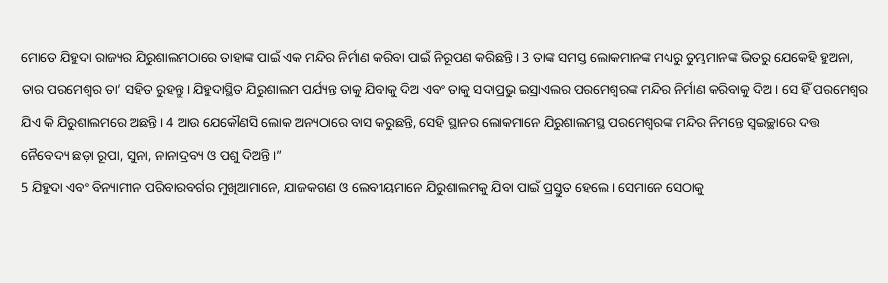ମୋତେ ଯିହୁଦା ରାଜ୍ୟର ଯିରୁଶାଲମଠାରେ ତାହାଙ୍କ ପାଇଁ ଏକ ମନ୍ଦିର ନିର୍ମାଣ କରିବା ପାଇଁ ନିରୂପଣ କରିଛନ୍ତି। 3 ତାଙ୍କ ସମସ୍ତ ଲୋକମାନଙ୍କ ମଧ୍ୟରୁ ତୁମ୍ଭମାନଙ୍କ ଭିତରୁ ଯେକେହି ହୁଅନା, ତାର ପରମେଶ୍ୱର ତା’ ସହିତ ରୁହନ୍ତୁ। ଯିହୁଦାସ୍ଥିତ ଯିରୁଶାଲମ ପର୍ଯ୍ୟନ୍ତ ତାକୁ ଯିବାକୁ ଦିଅ ଏବଂ ତାକୁ ସଦାପ୍ରଭୁ ଇସ୍ରାଏଲର ପରମେଶ୍ୱରଙ୍କ ମନ୍ଦିର ନିର୍ମାଣ କରିବାକୁ ଦିଅ। ସେ ହିଁ ପରମେଶ୍ୱର ଯିଏ କି ଯିରୁଶାଲମରେ ଅଛନ୍ତି। 4 ଆଉ ଯେକୌଣସି ଲୋକ ଅନ୍ୟଠାରେ ବାସ କରୁଛନ୍ତି, ସେହି ସ୍ଥାନର ଲୋକମାନେ ଯିରୁଶାଲମସ୍ଥ ପରମେଶ୍ୱରଙ୍କ ମନ୍ଦିର ନିମନ୍ତେ ସ୍ୱଇଚ୍ଛାରେ ଦତ୍ତ ନୈବେଦ୍ୟ ଛଡ଼ା ରୂପା, ସୁନା, ନାନାଦ୍ରବ୍ୟ ଓ ପଶୁ ଦିଅନ୍ତି।”
5 ଯିହୁଦା ଏବଂ ବିନ୍ୟାମୀନ ପରିବାରବର୍ଗର ମୁଖିଆମାନେ, ଯାଜକଗଣ ଓ ଲେବୀୟମାନେ ଯିରୁଶାଲମକୁ ଯିବା ପାଇଁ ପ୍ରସ୍ତୁତ ହେଲେ। ସେମାନେ ସେଠାକୁ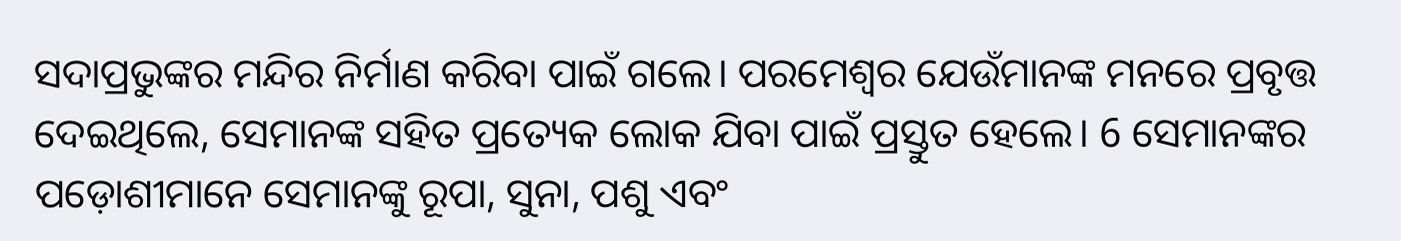ସଦାପ୍ରଭୁଙ୍କର ମନ୍ଦିର ନିର୍ମାଣ କରିବା ପାଇଁ ଗଲେ। ପରମେଶ୍ୱର ଯେଉଁମାନଙ୍କ ମନରେ ପ୍ରବୃତ୍ତ ଦେଇଥିଲେ, ସେମାନଙ୍କ ସହିତ ପ୍ରତ୍ୟେକ ଲୋକ ଯିବା ପାଇଁ ପ୍ରସ୍ତୁତ ହେଲେ। 6 ସେମାନଙ୍କର ପଡ଼ୋଶୀମାନେ ସେମାନଙ୍କୁ ରୂପା, ସୁନା, ପଶୁ ଏବଂ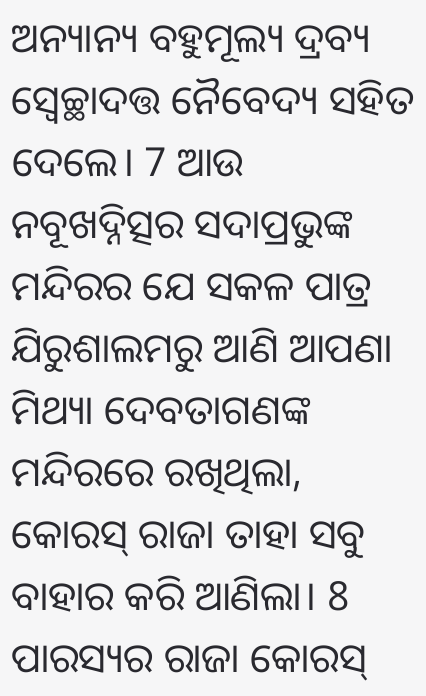ଅନ୍ୟାନ୍ୟ ବହୁମୂଲ୍ୟ ଦ୍ରବ୍ୟ ସ୍ୱେଚ୍ଛାଦତ୍ତ ନୈବେଦ୍ୟ ସହିତ ଦେଲେ। 7 ଆଉ ନବୂଖଦ୍ନିତ୍ସର ସଦାପ୍ରଭୁଙ୍କ ମନ୍ଦିରର ଯେ ସକଳ ପାତ୍ର ଯିରୁଶାଲମରୁ ଆଣି ଆପଣା ମିଥ୍ୟା ଦେବତାଗଣଙ୍କ ମନ୍ଦିରରେ ରଖିଥିଲା, କୋରସ୍ ରାଜା ତାହା ସବୁ ବାହାର କରି ଆଣିଲା। 8 ପାରସ୍ୟର ରାଜା କୋରସ୍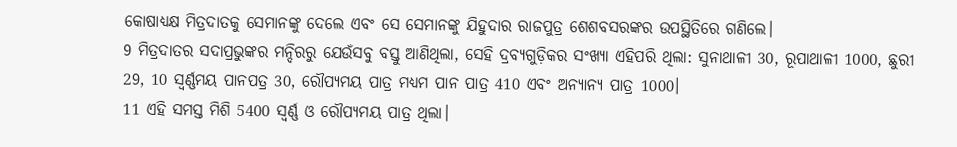କୋଷାଧ୍ୟକ୍ଷ ମିତ୍ରଦାତକୁ ସେମାନଙ୍କୁ ଦେଲେ ଏବଂ ସେ ସେମାନଙ୍କୁ ଯିହୁଦାର ରାଜପୁତ୍ର ଶେଶବସରଙ୍କର ଉପସ୍ଥିତିରେ ଗଣିଲେ।
9 ମିତ୍ରଦାତର ସଦାପ୍ରଭୁଙ୍କର ମନ୍ଦିରରୁ ଯେଉଁସବୁ ବସ୍ତୁ ଆଣିଥିଲା, ସେହି ଦ୍ରବ୍ୟଗୁଡ଼ିକର ସଂଖ୍ୟା ଏହିପରି ଥିଲା: ସୁନାଥାଳୀ 30, ରୂପାଥାଳୀ 1000, ଛୁରୀ 29, 10 ସ୍ୱର୍ଣ୍ଣମୟ ପାନପତ୍ର 30, ରୌପ୍ୟମୟ ପାତ୍ର ମଧ୍ୟମ ପାନ ପାତ୍ର 410 ଏବଂ ଅନ୍ୟାନ୍ୟ ପାତ୍ର 1000।
11 ଏହି ସମସ୍ତ ମିଶି 5400 ସ୍ୱର୍ଣ୍ଣ ଓ ରୌପ୍ୟମୟ ପାତ୍ର ଥିଲା।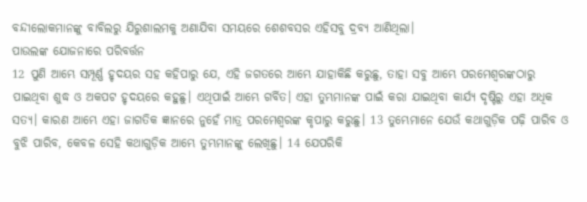ବନ୍ଦୀଲୋକମାନଙ୍କୁ ବାବିଲରୁ ଯିରୁଶାଲମକୁ ଅଣାଯିବା ସମୟରେ ଶେଶବସର ଏହିସବୁ ଦ୍ରବ୍ୟ ଆଣିଥିଲା।
ପାଉଲଙ୍କ ଯୋଜନାରେ ପରିବର୍ତ୍ତନ
12 ପୁଣି ଆମ୍ଭେ ସମ୍ପୂର୍ଣ୍ଣ ହୃଦୟର ସହ କହିପାରୁ ଯେ, ଏହି ଜଗତରେ ଆମ୍ଭେ ଯାହାକିଛି କରୁଛୁ, ତାହା ସବୁ ଆମ୍ଭେ ପରମେଶ୍ୱରଙ୍କଠାରୁ ପାଇଥିବା ଶୁଦ୍ଧ ଓ ଅକପଟ ହୃଦୟରେ କହୁଛୁ। ଏଥିପାଇଁ ଆମ୍ଭେ ଗର୍ବିତ। ଏହା ତୁମ୍ଭମାନଙ୍କ ପାଇଁ କରା ଯାଇଥିବା କାର୍ଯ୍ୟ ଦୃଷ୍ଟିରୁ ଏହା ଅଧିକ ସତ୍ୟ। କାରଣ ଆମ୍ଭେ ଏହା ଜାଗତିକ ଜ୍ଞାନରେ ନୁହେଁ ମାତ୍ର ପରମେଶ୍ୱରଙ୍କ କୃପାରୁ କରୁଛୁ। 13 ତୁମ୍ଭେମାନେ ଯେଉଁ କଥାଗୁଡ଼ିକ ପଢ଼ି ପାରିବ ଓ ବୁଝି ପାରିବ, କେବଳ ସେହି କଥାଗୁଡ଼ିକ ଆମ୍ଭେ ତୁମ୍ଭମାନଙ୍କୁ ଲେଖିଛୁ। 14 ଯେପରିକି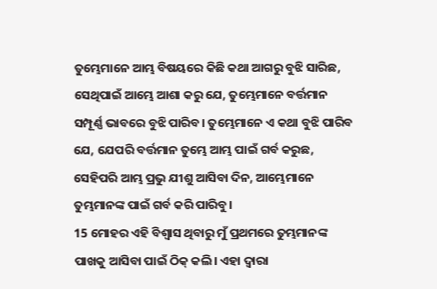ତୁମ୍ଭେମାନେ ଆମ୍ଭ ବିଷୟରେ କିଛି କଥା ଆଗରୁ ବୁଝି ସାରିଛ, ସେଥିପାଇଁ ଆମ୍ଭେ ଆଶା କରୁ ଯେ, ତୁମ୍ଭେମାନେ ବର୍ତ୍ତମାନ ସମ୍ପୂର୍ଣ୍ଣ ଭାବରେ ବୁଝି ପାରିବ। ତୁମ୍ଭେମାନେ ଏ କଥା ବୁଝି ପାରିବ ଯେ, ଯେପରି ବର୍ତ୍ତମାନ ତୁମ୍ଭେ ଆମ୍ଭ ପାଇଁ ଗର୍ବ କରୁଛ, ସେହିପରି ଆମ୍ଭ ପ୍ରଭୁ ଯୀଶୁ ଆସିବା ଦିନ, ଆମ୍ଭେମାନେ ତୁମ୍ଭମାନଙ୍କ ପାଇଁ ଗର୍ବ କରି ପାରିବୁ।
15 ମୋହର ଏହି ବିଶ୍ୱାସ ଥିବାରୁ ମୁଁ ପ୍ରଥମରେ ତୁମ୍ଭମାନଙ୍କ ପାଖକୁ ଆସିବା ପାଇଁ ଠିକ୍ କଲି। ଏହା ଦ୍ୱାରା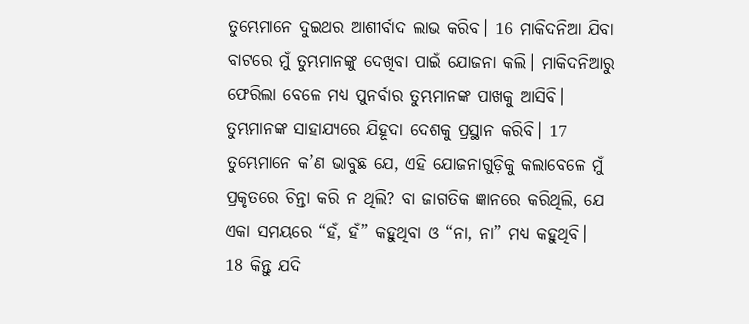ତୁମ୍ଭେମାନେ ଦୁଇଥର ଆଶୀର୍ବାଦ ଲାଭ କରିବ। 16 ମାକିଦନିଆ ଯିବା ବାଟରେ ମୁଁ ତୁମ୍ଭମାନଙ୍କୁ ଦେଖିବା ପାଇଁ ଯୋଜନା କଲି। ମାକିଦନିଆରୁ ଫେରିଲା ବେଳେ ମଧ୍ୟ ପୁନର୍ବାର ତୁମ୍ଭମାନଙ୍କ ପାଖକୁ ଆସିବି। ତୁମ୍ଭମାନଙ୍କ ସାହାଯ୍ୟରେ ଯିହୂଦା ଦେଶକୁ ପ୍ରସ୍ଥାନ କରିବି। 17 ତୁମ୍ଭେମାନେ କ’ଣ ଭାବୁଛ ଯେ, ଏହି ଯୋଜନାଗୁଡ଼ିକୁ କଲାବେଳେ ମୁଁ ପ୍ରକୃତରେ ଚିନ୍ତା କରି ନ ଥିଲି? ବା ଜାଗତିକ ଜ୍ଞାନରେ କରିଥିଲି, ଯେ ଏକା ସମୟରେ “ହଁ, ହଁ” କହୁଥିବା ଓ “ନା, ନା” ମଧ୍ୟ କହୁଥିବି।
18 କିନ୍ତୁ ଯଦି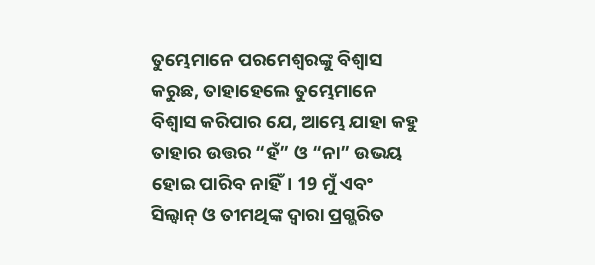ତୁମ୍ଭେମାନେ ପରମେଶ୍ୱରଙ୍କୁ ବିଶ୍ୱାସ କରୁଛ, ତାହାହେଲେ ତୁମ୍ଭେମାନେ ବିଶ୍ୱାସ କରିପାର ଯେ, ଆମ୍ଭେ ଯାହା କହୁ ତାହାର ଉତ୍ତର “ହଁ” ଓ “ନା” ଉଭୟ ହୋଇ ପାରିବ ନାହିଁ। 19 ମୁଁ ଏବଂ ସିଲ୍ୱାନ୍ ଓ ତୀମଥିଙ୍କ ଦ୍ୱାରା ପ୍ରଗ୍ଭରିତ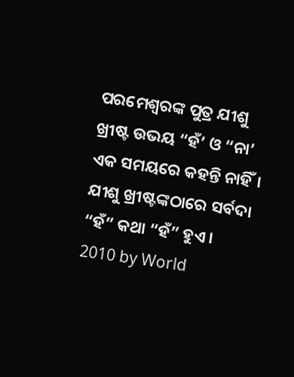ପରମେଶ୍ୱରଙ୍କ ପୁତ୍ର ଯୀଶୁ ଖ୍ରୀଷ୍ଟ ଉଭୟ “ହଁ’ ଓ “ନା’ ଏକ ସମୟରେ କହନ୍ତି ନାହିଁ। ଯୀଶୁ ଖ୍ରୀଷ୍ଟଙ୍କଠାରେ ସର୍ବଦା “ହଁ” କଥା “ହଁ” ହୁଏ।
2010 by World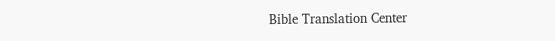Bible Translation Center